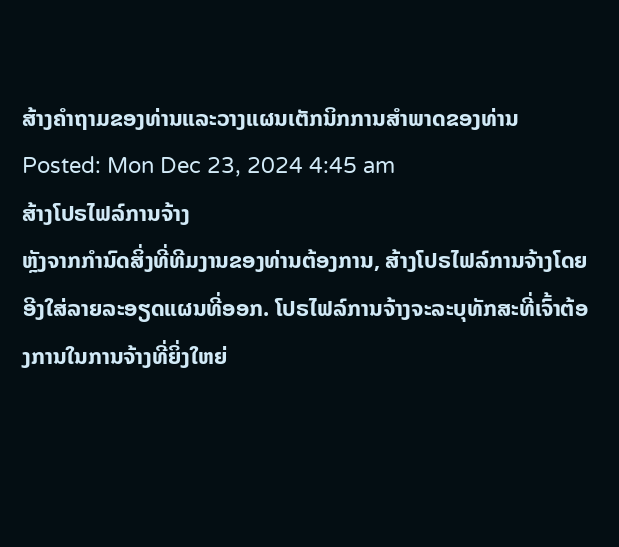ສ້າງຄໍາຖາມຂອງທ່ານແລະວາງແຜນເຕັກນິກການສໍາພາດຂອງທ່ານ
Posted: Mon Dec 23, 2024 4:45 am
ສ້າງໂປຣໄຟລ໌ການຈ້າງ
ຫຼັງຈາກກໍານົດສິ່ງທີ່ທີມງານຂອງທ່ານຕ້ອງການ, ສ້າງໂປຣໄຟລ໌ການຈ້າງໂດຍອີງໃສ່ລາຍລະອຽດແຜນທີ່ອອກ. ໂປຣໄຟລ໌ການຈ້າງຈະລະບຸທັກສະທີ່ເຈົ້າຕ້ອງການໃນການຈ້າງທີ່ຍິ່ງໃຫຍ່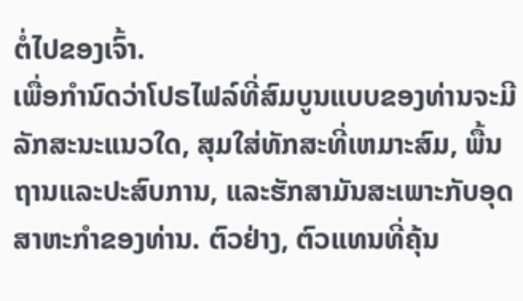ຕໍ່ໄປຂອງເຈົ້າ.
ເພື່ອກໍານົດວ່າໂປຣໄຟລ໌ທີ່ສົມບູນແບບຂອງທ່ານຈະມີລັກສະນະແນວໃດ, ສຸມໃສ່ທັກສະທີ່ເຫມາະສົມ, ພື້ນຖານແລະປະສົບການ, ແລະຮັກສາມັນສະເພາະກັບອຸດສາຫະກໍາຂອງທ່ານ. ຕົວຢ່າງ, ຕົວແທນທີ່ຄຸ້ນ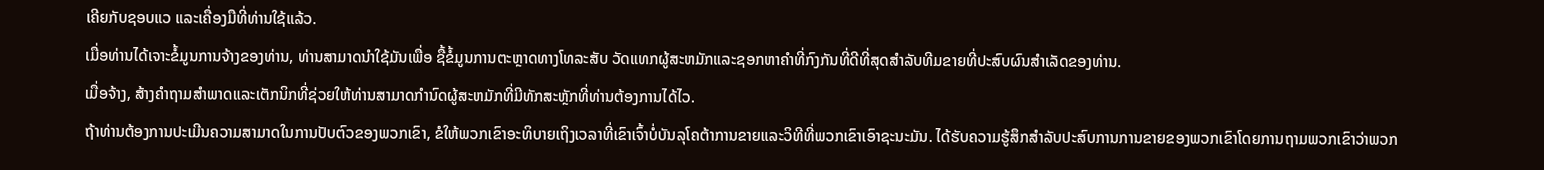ເຄີຍກັບຊອບແວ ແລະເຄື່ອງມືທີ່ທ່ານໃຊ້ແລ້ວ.
ເມື່ອທ່ານໄດ້ເຈາະຂໍ້ມູນການຈ້າງຂອງທ່ານ, ທ່ານສາມາດນໍາໃຊ້ມັນເພື່ອ ຊື້ຂໍ້ມູນການຕະຫຼາດທາງໂທລະສັບ ວັດແທກຜູ້ສະຫມັກແລະຊອກຫາຄໍາທີ່ກົງກັນທີ່ດີທີ່ສຸດສໍາລັບທີມຂາຍທີ່ປະສົບຜົນສໍາເລັດຂອງທ່ານ.
ເມື່ອຈ້າງ, ສ້າງຄໍາຖາມສໍາພາດແລະເຕັກນິກທີ່ຊ່ວຍໃຫ້ທ່ານສາມາດກໍານົດຜູ້ສະຫມັກທີ່ມີທັກສະຫຼັກທີ່ທ່ານຕ້ອງການໄດ້ໄວ.
ຖ້າທ່ານຕ້ອງການປະເມີນຄວາມສາມາດໃນການປັບຕົວຂອງພວກເຂົາ, ຂໍໃຫ້ພວກເຂົາອະທິບາຍເຖິງເວລາທີ່ເຂົາເຈົ້າບໍ່ບັນລຸໂຄຕ້າການຂາຍແລະວິທີທີ່ພວກເຂົາເອົາຊະນະມັນ. ໄດ້ຮັບຄວາມຮູ້ສຶກສໍາລັບປະສົບການການຂາຍຂອງພວກເຂົາໂດຍການຖາມພວກເຂົາວ່າພວກ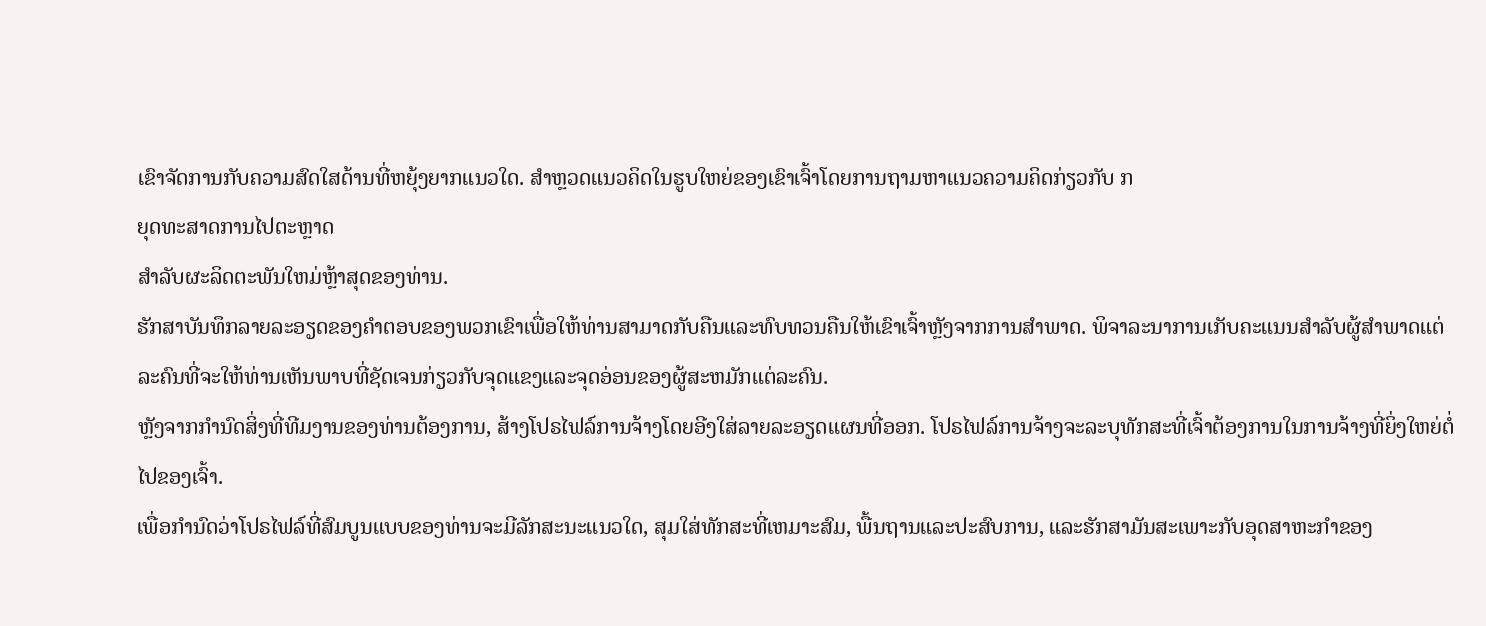ເຂົາຈັດການກັບຄວາມສົດໃສດ້ານທີ່ຫຍຸ້ງຍາກແນວໃດ. ສຳຫຼວດແນວຄິດໃນຮູບໃຫຍ່ຂອງເຂົາເຈົ້າໂດຍການຖາມຫາແນວຄວາມຄິດກ່ຽວກັບ ກ
ຍຸດທະສາດການໄປຕະຫຼາດ
ສໍາລັບຜະລິດຕະພັນໃຫມ່ຫຼ້າສຸດຂອງທ່ານ.
ຮັກສາບັນທຶກລາຍລະອຽດຂອງຄໍາຕອບຂອງພວກເຂົາເພື່ອໃຫ້ທ່ານສາມາດກັບຄືນແລະທົບທວນຄືນໃຫ້ເຂົາເຈົ້າຫຼັງຈາກການສໍາພາດ. ພິຈາລະນາການເກັບຄະແນນສໍາລັບຜູ້ສໍາພາດແຕ່ລະຄົນທີ່ຈະໃຫ້ທ່ານເຫັນພາບທີ່ຊັດເຈນກ່ຽວກັບຈຸດແຂງແລະຈຸດອ່ອນຂອງຜູ້ສະຫມັກແຕ່ລະຄົນ.
ຫຼັງຈາກກໍານົດສິ່ງທີ່ທີມງານຂອງທ່ານຕ້ອງການ, ສ້າງໂປຣໄຟລ໌ການຈ້າງໂດຍອີງໃສ່ລາຍລະອຽດແຜນທີ່ອອກ. ໂປຣໄຟລ໌ການຈ້າງຈະລະບຸທັກສະທີ່ເຈົ້າຕ້ອງການໃນການຈ້າງທີ່ຍິ່ງໃຫຍ່ຕໍ່ໄປຂອງເຈົ້າ.
ເພື່ອກໍານົດວ່າໂປຣໄຟລ໌ທີ່ສົມບູນແບບຂອງທ່ານຈະມີລັກສະນະແນວໃດ, ສຸມໃສ່ທັກສະທີ່ເຫມາະສົມ, ພື້ນຖານແລະປະສົບການ, ແລະຮັກສາມັນສະເພາະກັບອຸດສາຫະກໍາຂອງ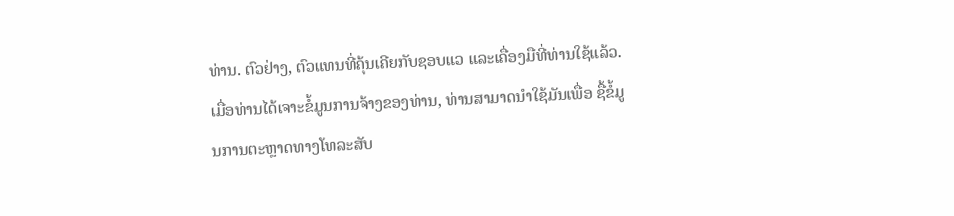ທ່ານ. ຕົວຢ່າງ, ຕົວແທນທີ່ຄຸ້ນເຄີຍກັບຊອບແວ ແລະເຄື່ອງມືທີ່ທ່ານໃຊ້ແລ້ວ.
ເມື່ອທ່ານໄດ້ເຈາະຂໍ້ມູນການຈ້າງຂອງທ່ານ, ທ່ານສາມາດນໍາໃຊ້ມັນເພື່ອ ຊື້ຂໍ້ມູນການຕະຫຼາດທາງໂທລະສັບ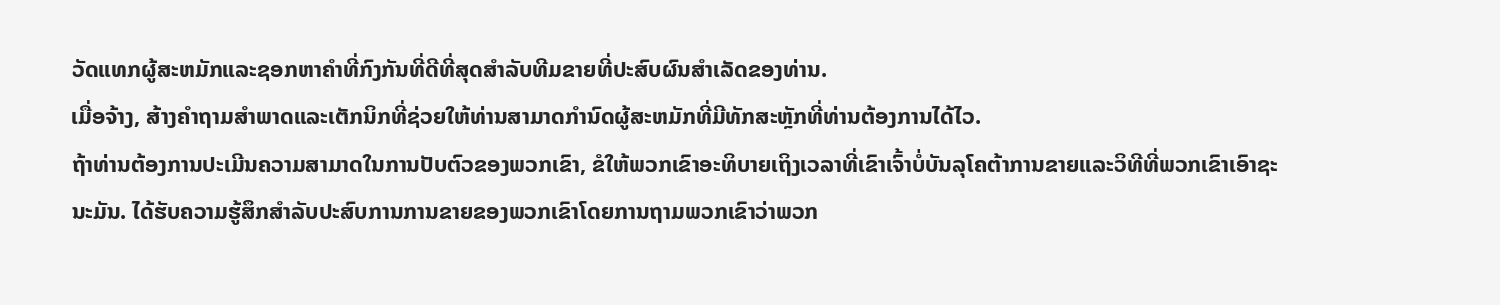ວັດແທກຜູ້ສະຫມັກແລະຊອກຫາຄໍາທີ່ກົງກັນທີ່ດີທີ່ສຸດສໍາລັບທີມຂາຍທີ່ປະສົບຜົນສໍາເລັດຂອງທ່ານ.
ເມື່ອຈ້າງ, ສ້າງຄໍາຖາມສໍາພາດແລະເຕັກນິກທີ່ຊ່ວຍໃຫ້ທ່ານສາມາດກໍານົດຜູ້ສະຫມັກທີ່ມີທັກສະຫຼັກທີ່ທ່ານຕ້ອງການໄດ້ໄວ.
ຖ້າທ່ານຕ້ອງການປະເມີນຄວາມສາມາດໃນການປັບຕົວຂອງພວກເຂົາ, ຂໍໃຫ້ພວກເຂົາອະທິບາຍເຖິງເວລາທີ່ເຂົາເຈົ້າບໍ່ບັນລຸໂຄຕ້າການຂາຍແລະວິທີທີ່ພວກເຂົາເອົາຊະນະມັນ. ໄດ້ຮັບຄວາມຮູ້ສຶກສໍາລັບປະສົບການການຂາຍຂອງພວກເຂົາໂດຍການຖາມພວກເຂົາວ່າພວກ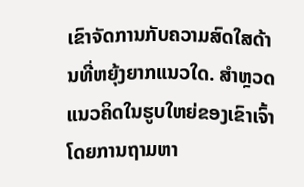ເຂົາຈັດການກັບຄວາມສົດໃສດ້ານທີ່ຫຍຸ້ງຍາກແນວໃດ. ສຳຫຼວດແນວຄິດໃນຮູບໃຫຍ່ຂອງເຂົາເຈົ້າໂດຍການຖາມຫາ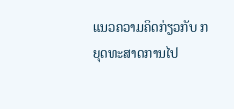ແນວຄວາມຄິດກ່ຽວກັບ ກ
ຍຸດທະສາດການໄປ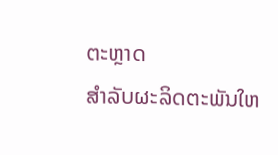ຕະຫຼາດ
ສໍາລັບຜະລິດຕະພັນໃຫ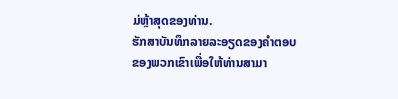ມ່ຫຼ້າສຸດຂອງທ່ານ.
ຮັກສາບັນທຶກລາຍລະອຽດຂອງຄໍາຕອບຂອງພວກເຂົາເພື່ອໃຫ້ທ່ານສາມາ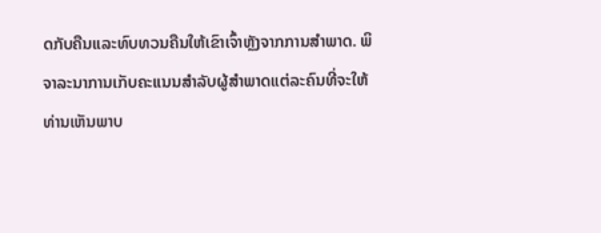ດກັບຄືນແລະທົບທວນຄືນໃຫ້ເຂົາເຈົ້າຫຼັງຈາກການສໍາພາດ. ພິຈາລະນາການເກັບຄະແນນສໍາລັບຜູ້ສໍາພາດແຕ່ລະຄົນທີ່ຈະໃຫ້ທ່ານເຫັນພາບ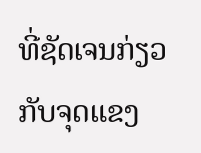ທີ່ຊັດເຈນກ່ຽວກັບຈຸດແຂງ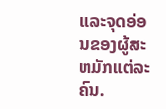ແລະຈຸດອ່ອນຂອງຜູ້ສະຫມັກແຕ່ລະຄົນ.